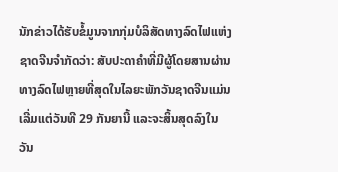ນັກຂ່າວໄດ້ຮັບຂໍ້ມູນຈາກກຸ່ມບໍລິສັດທາງລົດໄຟແຫ່ງຊາດຈີນຈຳກັດວ່າ: ສັບປະດາຄຳທີ່ມີຜູ້ໂດຍສານຜ່ານທາງລົດໄຟຫຼາຍທີ່ສຸດໃນໄລຍະພັກວັນຊາດຈີນແມ່ນເລີ່ມແຕ່ວັນທີ 29 ກັນຍານີ້ ແລະຈະສິ້ນສຸດລົງໃນວັນ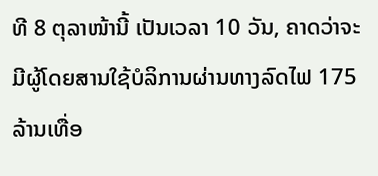ທີ 8 ຕຸລາໜ້ານີ້ ເປັນເວລາ 10 ວັນ, ຄາດວ່າຈະມີຜູ້ໂດຍສານໃຊ້ບໍລິການຜ່ານທາງລົດໄຟ 175 ລ້ານເທື່ອ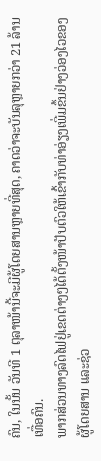ຄົນ, ໃນນັ້ນ ວັນທີ 1 ຕຸລາໜ້ານີ້ຈະມີຜູ້ໂດຍສານຫຼາຍທີ່ສຸດ, ຄາດວ່າຈະບັນລຸຫຼາຍກວ່າ 21 ລ້ານເທື່ອຄົນ.
ພາກສ່ວນທາງລົດໄຟຢູ່ເຂດຕ່າງໆໄດ້ຕັ້ງໜ້າປັບຕົວໃຫ້ເຂົ້າກັບທ່າອ່ຽງເພີ່ມຂຶ້ນຢ່າງວ່ອງໄວຂອງຜູ້ໂດຍສານ ແລະຊ່ວ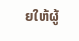ຍໃຫ້ຜູ້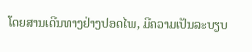ໂດຍສານເດີນທາງຢ່າງປອດໄພ, ມີຄວາມເປັນລະບຽບ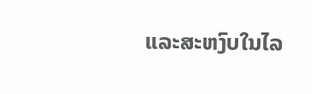ແລະສະຫງົບໃນໄລ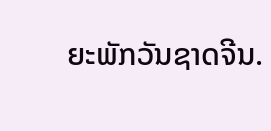ຍະພັກວັນຊາດຈີນ.